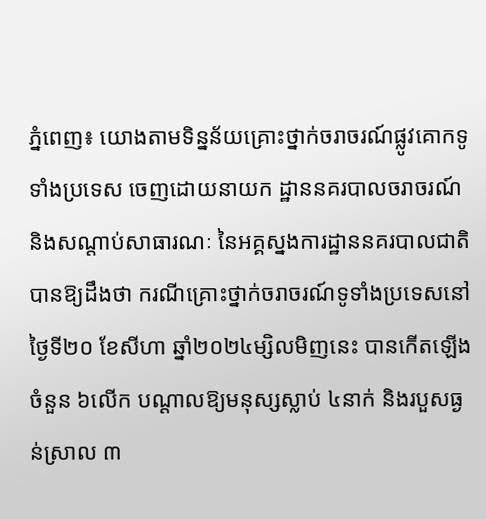ភ្នំពេញ៖ យោងតាមទិន្នន័យគ្រោះថ្នាក់ចរាចរណ៍ផ្លូវគោកទូទាំងប្រទេស ចេញដោយនាយក ដ្ឋាននគរបាលចរាចរណ៍ និងសណ្តាប់សាធារណៈ នៃអគ្គស្នងការដ្ឋាននគរបាលជាតិ បានឱ្យដឹងថា ករណីគ្រោះថ្នាក់ចរាចរណ៍ទូទាំងប្រទេសនៅថ្ងៃទី២០ ខែសីហា ឆ្នាំ២០២៤ម្សិលមិញនេះ បានកើតឡើងចំនួន ៦លើក បណ្តាលឱ្យមនុស្សស្លាប់ ៤នាក់ និងរបួសធ្ងន់ស្រាល ៣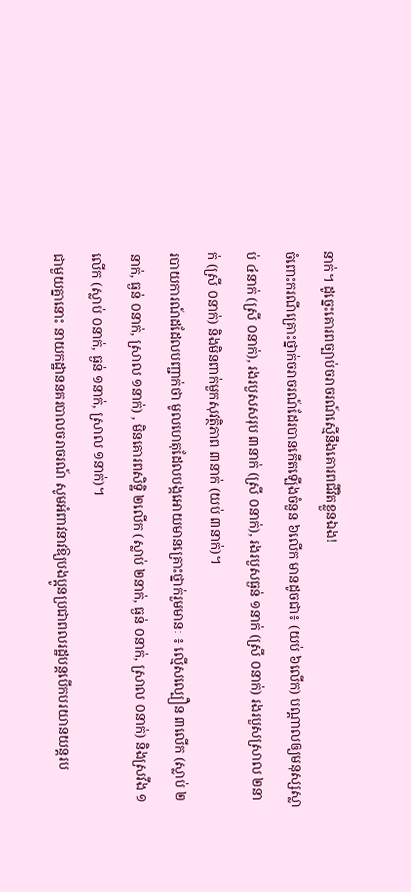នាក់។ ដូច្នេះគោរពច្បាប់ចរាចរណ៍ស្មើនឹងគោរពជីវិតខ្លួនឯង!
ចំពោះករណីគ្រោះថ្នាក់ចរាចរណ៍ដែរបានកើតឡើងចំនួន ៦លើក មានដូចជា៖ (យប់ ៦លើក) បណ្តាលឲ្យមនុស្សស្លាប់ ៤នាក់ (ស្រី ០នាក់), រងរបួសសរុប ៣នាក់ (ស្រី ០នាក់), រងរបួសធ្ងន់ ១នាក់ (ស្រី ០នាក់) រងរបួសស្រាល ២នាក់ (ស្រី ០នាក់) និងមិនពាក់មួកសុវត្ថិភាព ៣នាក់ (យប់ ៣នាក់)។
របាយការណ៍ដដែលបញ្ជាក់ថា មូលហេតុដែលបង្កអោយមានគ្រោះថ្នាក់រួមមានៈ ៖ ល្មើសល្បឿន ៣លើក (ស្លាប់ ២នាក់, ធ្ងន់ ០នាក់, ស្រាល ១នាក់) , មិនគោរពសិទិ្ឋ ២លើក (ស្លាប់ ២នាក់, ធ្ងន់ ០នាក់, ស្រាល ០នាក់) និងស្រវឹង ១លើក (ស្លាប់ ០នាក់, ធ្ងន់ ១នាក់, ស្រាល ១នាក់)។
ជាមួយគ្នានោះ នាយកដ្ឋាននគរបាលចរាចរណ៍ សូមអំពាវនាវឱ្យបងប្អូនប្រជាពលរដ្ឋបន្តបើកបរយានយន្តរប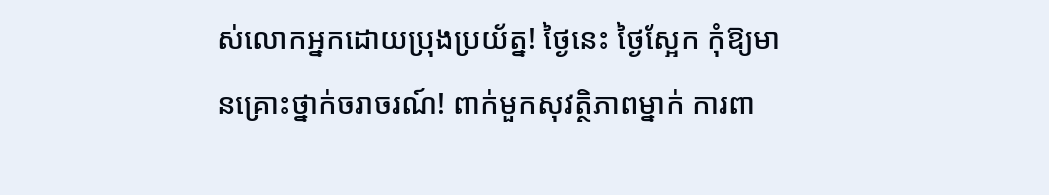ស់លោកអ្នកដោយប្រុងប្រយ័ត្ន! ថ្ងៃនេះ ថ្ងៃស្អែក កុំឱ្យមានគ្រោះថ្នាក់ចរាចរណ៍! ពាក់មួកសុវត្ថិភាពម្នាក់ ការពា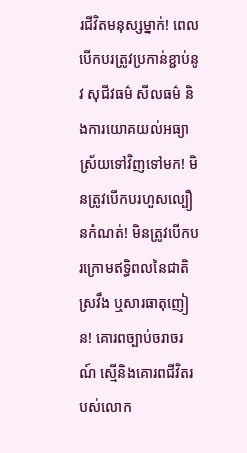រជីវិតមនុស្សម្នាក់! ពេលបើកបរត្រូវប្រកាន់ខ្ជាប់នូវ សុជីវធម៌ សីលធម៌ និងការយោគយល់អធ្យាស្រ័យទៅវិញទៅមក! មិនត្រូវបើកបរហួសល្បឿនកំណត់! មិនត្រូវបើកបរក្រោមឥទ្ធិពលនៃជាតិស្រវឹង ឬសារធាតុញៀន! គោរពច្បាប់ចរាចរណ៍ ស្មេីនិងគោរពជីវិតរបស់លោក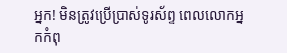អ្នក! មិនត្រូវប្រើប្រាស់ទូរស័ព្ទ ពេលលោកអ្នកកំពុ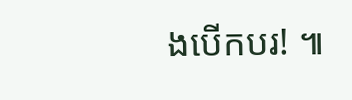ងបើកបរ! ៕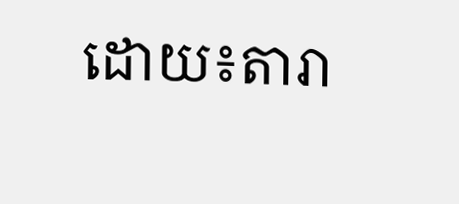ដោយ៖តារា